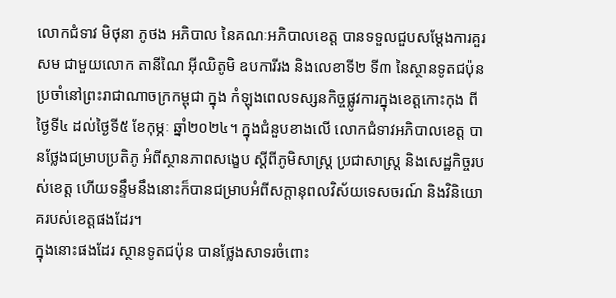លោកជំទាវ មិថុនា ភូថង អភិបាល នៃគណៈអភិបាលខេត្ត បានទទួលជួបសម្តែងការគួរសម ជាមួយលោក តានីណៃ អ៊ីឈិតូមិ ឧបការីរង និងលេខាទី២ ទី៣ នៃស្ថានទូតជប៉ុនប្រចាំនៅព្រះរាជាណាចក្រកម្ពុជា ក្នុង កំឡុងពេលទស្សនកិច្ចផ្លូវការក្នុងខេត្តកោះកុង ពីថ្ងៃទី៤ ដល់ថ្ងៃទី៥ ខែកុម្ភៈ ឆ្នាំ២០២៤។ ក្នុងជំនួបខាងលើ លោកជំទាវអភិបាលខេត្ត បានថ្លែងជម្រាបប្រតិភូ អំពីស្ថានភាពសង្ខេប ស្តីពីភូមិសាស្រ្ត ប្រជាសាស្រ្ត និងសេដ្ឋកិច្ចរបស់ខេត្ត ហើយទន្ទឹមនឹងនោះក៏បានជម្រាបអំពីសក្តានុពលវិស័យទេសចរណ៍ និងវិនិយោគរបស់ខេត្តផងដែរ។
ក្នុងនោះផងដែរ ស្ថានទូតជប៉ុន បានថ្លែងសាទរចំពោះ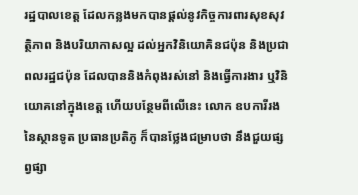រដ្ឋបាលខេត្ត ដែលកន្លងមកបានផ្តល់នូវកិច្ចការពារសុខសុវត្ថិភាព និងបរិយាកាសល្អ ដល់អ្នកវិនិយោគិនជប៉ុន និងប្រជាពលរដ្ឋជប៉ុន ដែលបាននិងកំពុងរស់នៅ និងធ្វើការងារ ឬវិនិយោគនៅក្នុងខេត្ត ហើយបន្ថែមពីលើនេះ លោក ឧបការីរង នៃស្ថានទូត ប្រធានប្រតិភូ ក៏បានថ្លែងជម្រាបថា នឹងជួយផ្សព្វផ្សា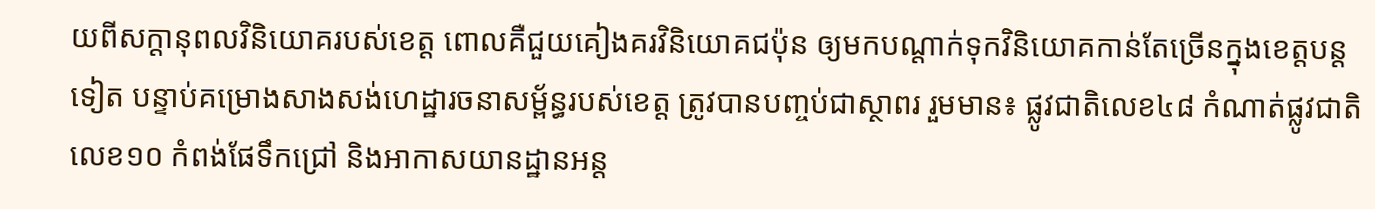យពីសក្តានុពលវិនិយោគរបស់ខេត្ត ពោលគឺជួយគៀងគរវិនិយោគជប៉ុន ឲ្យមកបណ្តាក់ទុកវិនិយោគកាន់តែច្រើនក្នុងខេត្តបន្តទៀត បន្ទាប់គម្រោងសាងសង់ហេដ្ឋារចនាសម្ព័ន្ធរបស់ខេត្ត ត្រូវបានបញ្ចប់ជាស្ថាពរ រួមមាន៖ ផ្លូវជាតិលេខ៤៨ កំណាត់ផ្លូវជាតិលេខ១០ កំពង់ផែទឹកជ្រៅ និងអាកាសយានដ្ឋានអន្ត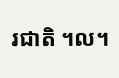រជាតិ ។ល។